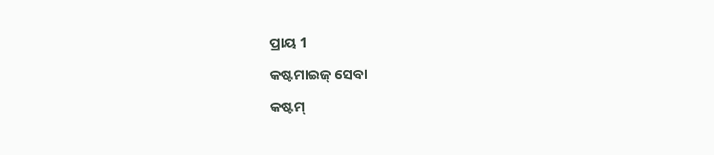ପ୍ରାୟ 1

କଷ୍ଟମାଇଜ୍ ସେବା

କଷ୍ଟମ୍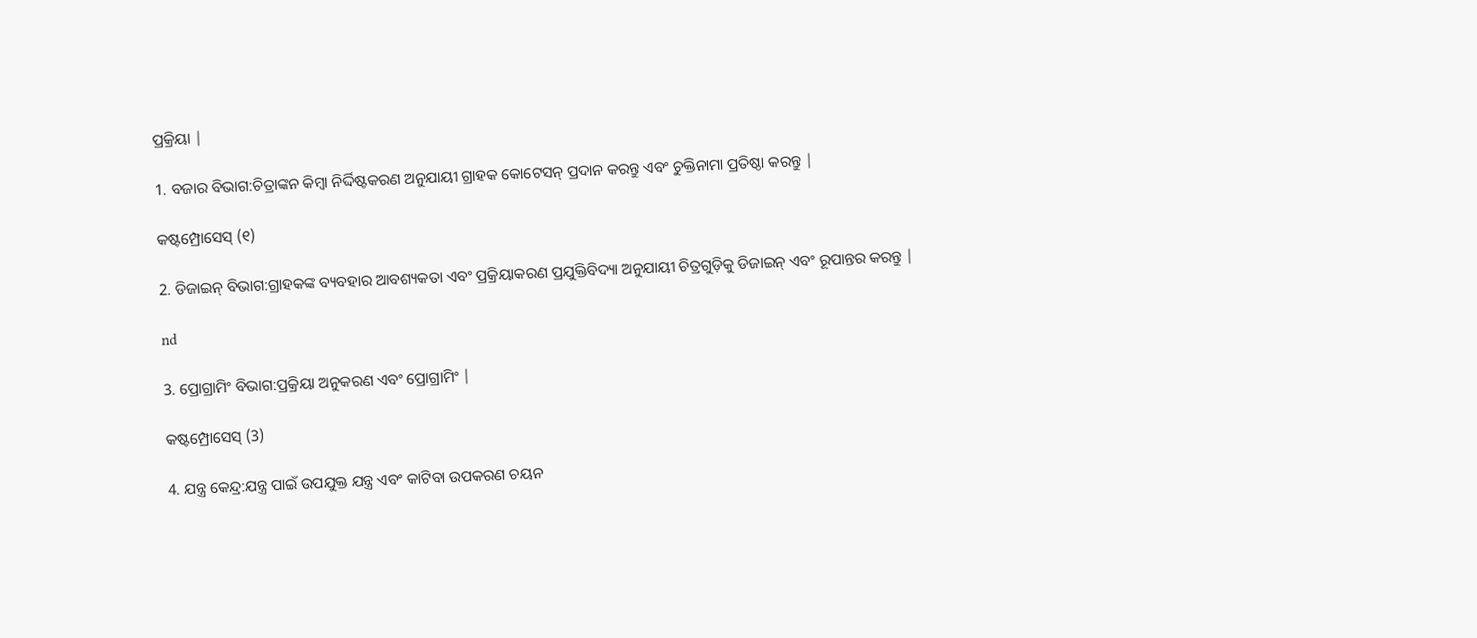ପ୍ରକ୍ରିୟା |

1. ବଜାର ବିଭାଗ:ଚିତ୍ରାଙ୍କନ କିମ୍ବା ନିର୍ଦ୍ଦିଷ୍ଟକରଣ ଅନୁଯାୟୀ ଗ୍ରାହକ କୋଟେସନ୍ ପ୍ରଦାନ କରନ୍ତୁ ଏବଂ ଚୁକ୍ତିନାମା ପ୍ରତିଷ୍ଠା କରନ୍ତୁ |

କଷ୍ଟମ୍ପ୍ରୋସେସ୍ (୧)

2. ଡିଜାଇନ୍ ବିଭାଗ:ଗ୍ରାହକଙ୍କ ବ୍ୟବହାର ଆବଶ୍ୟକତା ଏବଂ ପ୍ରକ୍ରିୟାକରଣ ପ୍ରଯୁକ୍ତିବିଦ୍ୟା ଅନୁଯାୟୀ ଚିତ୍ରଗୁଡ଼ିକୁ ଡିଜାଇନ୍ ଏବଂ ରୂପାନ୍ତର କରନ୍ତୁ |

nd

3. ପ୍ରୋଗ୍ରାମିଂ ବିଭାଗ:ପ୍ରକ୍ରିୟା ଅନୁକରଣ ଏବଂ ପ୍ରୋଗ୍ରାମିଂ |

କଷ୍ଟମ୍ପ୍ରୋସେସ୍ (3)

4. ଯନ୍ତ୍ର କେନ୍ଦ୍ର:ଯନ୍ତ୍ର ପାଇଁ ଉପଯୁକ୍ତ ଯନ୍ତ୍ର ଏବଂ କାଟିବା ଉପକରଣ ଚୟନ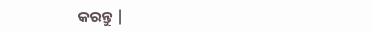କରନ୍ତୁ |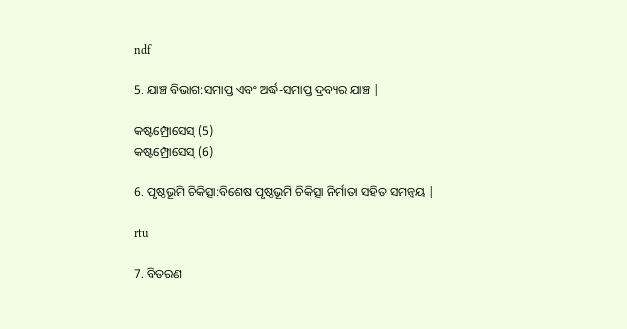ndf

5. ଯାଞ୍ଚ ବିଭାଗ:ସମାପ୍ତ ଏବଂ ଅର୍ଦ୍ଧ-ସମାପ୍ତ ଦ୍ରବ୍ୟର ଯାଞ୍ଚ |

କଷ୍ଟମ୍ପ୍ରୋସେସ୍ (5)
କଷ୍ଟମ୍ପ୍ରୋସେସ୍ (6)

6. ପୃଷ୍ଠଭୂମି ଚିକିତ୍ସା:ବିଶେଷ ପୃଷ୍ଠଭୂମି ଚିକିତ୍ସା ନିର୍ମାତା ସହିତ ସମନ୍ୱୟ |

rtu

7. ବିତରଣ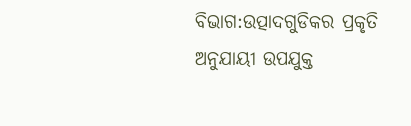ବିଭାଗ:ଉତ୍ପାଦଗୁଡିକର ପ୍ରକୃତି ଅନୁଯାୟୀ ଉପଯୁକ୍ତ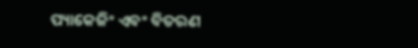ପ୍ୟାକେଜିଂ ଏବଂ ବିତରଣ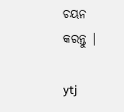ଚୟନ କରନ୍ତୁ |

ytj